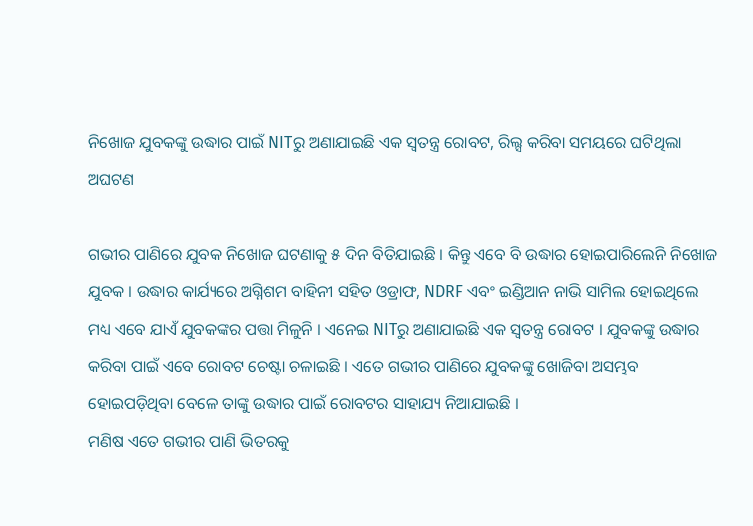ନିଖୋଜ ଯୁବକଙ୍କୁ ଉଦ୍ଧାର ପାଇଁ NITରୁ ଅଣାଯାଇଛି ଏକ ସ୍ୱତନ୍ତ୍ର ରୋବଟ, ରିଲ୍ସ କରିବା ସମୟରେ ଘଟିଥିଲା ଅଘଟଣ

ଗଭୀର ପାଣିରେ ଯୁବକ ନିଖୋଜ ଘଟଣାକୁ ୫ ଦିନ ବିତିଯାଇଛି । କିନ୍ତୁ ଏବେ ବି ଉଦ୍ଧାର ହୋଇପାରିଲେନି ନିଖୋଜ ଯୁବକ । ଉଦ୍ଧାର କାର୍ଯ୍ୟରେ ଅଗ୍ନିଶମ ବାହିନୀ ସହିତ ଓଡ୍ରାଫ, NDRF ଏବଂ ଇଣ୍ଡିଆନ ନାଭି ସାମିଲ ହୋଇଥିଲେ ମଧ୍ୟ ଏବେ ଯାଏଁ ଯୁବକଙ୍କର ପତ୍ତା ମିଳୁନି । ଏନେଇ NITରୁ ଅଣାଯାଇଛି ଏକ ସ୍ୱତନ୍ତ୍ର ରୋବଟ । ଯୁବକଙ୍କୁ ଉଦ୍ଧାର କରିବା ପାଇଁ ଏବେ ରୋବଟ ଚେଷ୍ଟା ଚଳାଇଛି । ଏତେ ଗଭୀର ପାଣିରେ ଯୁବକଙ୍କୁ ଖୋଜିବା ଅସମ୍ଭବ ହୋଇପଡ଼ିଥିବା ବେଳେ ତାଙ୍କୁ ଉଦ୍ଧାର ପାଇଁ ରୋବଟର ସାହାଯ୍ୟ ନିଆଯାଇଛି ।
ମଣିଷ ଏତେ ଗଭୀର ପାଣି ଭିତରକୁ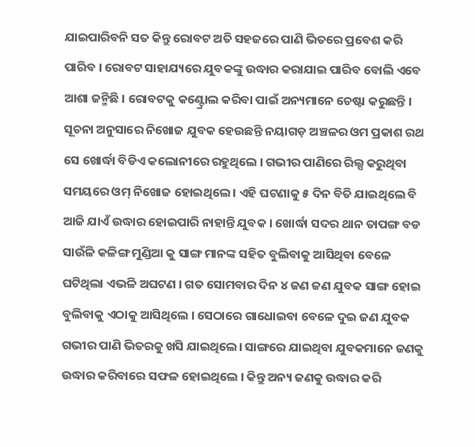ଯାଇପାରିବନି ସତ କିନ୍ତୁ ରୋବଟ ଅତି ସହଜରେ ପାଣି ଭିତରେ ପ୍ରବେଶ କରି ପାରିବ । ରୋବଟ ସାହାଯ୍ୟରେ ଯୁବକଙ୍କୁ ଉଦ୍ଧାର କରାଯାଇ ପାରିବ ବୋଲି ଏବେ ଆଶା ଜନ୍ମିଛି । ରୋବଟକୁ କଣ୍ଟ୍ରୋଲ କରିବା ପାଇଁ ଅନ୍ୟମାନେ ଚେଷ୍ଟା କରୁଛନ୍ତି ।
ସୂଚନା ଅନୁସାରେ ନିଖୋଜ ଯୁବକ ହେଉଛନ୍ତି ନୟାଗଡ଼ ଅଞ୍ଚଳର ଓମ ପ୍ରକାଶ ରଥ ସେ ଖୋର୍ଦ୍ଧା ବିଡିଏ କଲୋନୀରେ ରହୁଥିଲେ । ଗଭୀର ପାଣିରେ ରିଲ୍ସ କରୁଥିବା ସମୟରେ ଓମ୍ ନିଖୋଜ ହୋଇଥିଲେ । ଏହି ଘଟଣାକୁ ୫ ଦିନ ବିତି ଯାଇଥିଲେ ବି ଆଜି ଯାଏଁ ଉଦ୍ଧାର ହୋଇପାରି ନାହାନ୍ତି ଯୁବକ । ଖୋର୍ଦ୍ଧା ସଦର ଥାନ ତାପଙ୍ଗ ବଡ ସାଉଁଳି କଳିଙ୍ଗ ମୁଣ୍ଡିଆ କୁ ସାଙ୍ଗ ମାନଙ୍କ ସହିତ ବୁଲିବାକୁ ଆସିଥିବା ବେଳେ ଘଟିଥିଲା ଏଭଳି ଅଘଟଣ । ଗତ ସୋମବାର ଦିନ ୪ ଜଣ ଜଣ ଯୁବକ ସାଙ୍ଗ ହୋଇ ବୁଲିବାକୁ ଏଠାକୁ ଆସିଥିଲେ । ସେଠାରେ ଗାଧୋଇବା ବେଳେ ଦୁଇ ଜଣ ଯୁବକ ଗଭୀର ପାଣି ଭିତରକୁ ଖସି ଯାଇଥିଲେ। ସାଙ୍ଗରେ ଯାଇଥିବା ଯୁବକମାନେ ଜଣକୁ ଉଦ୍ଧାର କରିବାରେ ସଫଳ ହୋଇଥିଲେ । କିନ୍ତୁ ଅନ୍ୟ ଜଣକୁ ଉଦ୍ଧାର କରି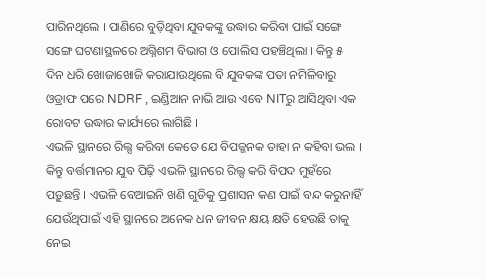ପାରିନଥିଲେ । ପାଣିରେ ବୁଡ଼ିଥିବା ଯୁବକଙ୍କୁ ଉଦ୍ଧାର କରିବା ପାଇଁ ସଙ୍ଗେ ସଙ୍ଗେ ଘଟଣାସ୍ଥଳରେ ଅଗ୍ନିଶମ ବିଭାଗ ଓ ପୋଲିସ ପହଞ୍ଚିଥିଲା । କିନ୍ତୁ ୫ ଦିନ ଧରି ଖୋଜାଖୋଜି କରାଯାଉଥିଲେ ବି ଯୁବକଙ୍କ ପତା ନମିଳିବାରୁ ଓଡ୍ରାଫ ପରେ NDRF , ଇଣ୍ଡିଆନ ନାଭି ଆଉ ଏବେ NITରୁ ଆସିଥିବା ଏକ ରୋବଟ ଉଦ୍ଧାର କାର୍ଯ୍ୟରେ ଲାଗିଛି ।
ଏଭଳି ସ୍ଥାନରେ ରିଲ୍ସ କରିବା କେତେ ଯେ ବିପଜ୍ଜନକ ତାହା ନ କହିବା ଭଲ । କିନ୍ତୁ ବର୍ତ୍ତମାନର ଯୁବ ପିଢ଼ି ଏଭଳି ସ୍ଥାନରେ ରିଲ୍ସ କରି ବିପଦ ମୁହଁରେ ପଡ଼ୁଛନ୍ତି । ଏଭଳି ବେଆଇନି ଖଣି ଗୁଡିକୁ ପ୍ରଶାସନ କଣ ପାଇଁ ବନ୍ଦ କରୁନାହିଁ ଯେଉଁଥିପାଇଁ ଏହି ସ୍ଥାନରେ ଅନେକ ଧନ ଜୀବନ କ୍ଷୟ କ୍ଷତି ହେଉଛି ତାକୁ ନେଇ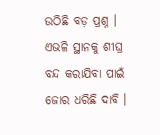ଉଠିଛି ବଡ଼ ପ୍ରଶ୍ନ । ଏଭଳି ସ୍ଥାନକୁ ଶୀଘ୍ର ବନ୍ଦ କରାଯିବା ପାଇଁ ଜୋର ଧରିଛି ଦାବି ।